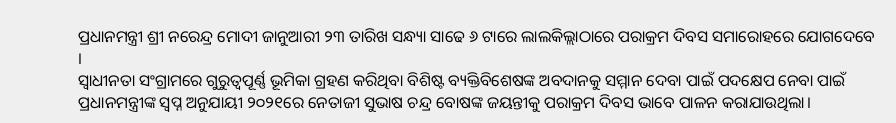ପ୍ରଧାନମନ୍ତ୍ରୀ ଶ୍ରୀ ନରେନ୍ଦ୍ର ମୋଦୀ ଜାନୁଆରୀ ୨୩ ତାରିଖ ସନ୍ଧ୍ୟା ସାଢେ ୬ ଟାରେ ଲାଲକିଲ୍ଲାଠାରେ ପରାକ୍ରମ ଦିବସ ସମାରୋହରେ ଯୋଗଦେବେ ।
ସ୍ୱାଧୀନତା ସଂଗ୍ରାମରେ ଗୁରୁତ୍ୱପୂର୍ଣ୍ଣ ଭୂମିକା ଗ୍ରହଣ କରିଥିବା ବିଶିଷ୍ଟ ବ୍ୟକ୍ତିବିଶେଷଙ୍କ ଅବଦାନକୁ ସମ୍ମାନ ଦେବା ପାଇଁ ପଦକ୍ଷେପ ନେବା ପାଇଁ ପ୍ରଧାନମନ୍ତ୍ରୀଙ୍କ ସ୍ବପ୍ନ ଅନୁଯାୟୀ ୨୦୨୧ରେ ନେତାଜୀ ସୁଭାଷ ଚନ୍ଦ୍ର ବୋଷଙ୍କ ଜୟନ୍ତୀକୁ ପରାକ୍ରମ ଦିବସ ଭାବେ ପାଳନ କରାଯାଉଥିଲା।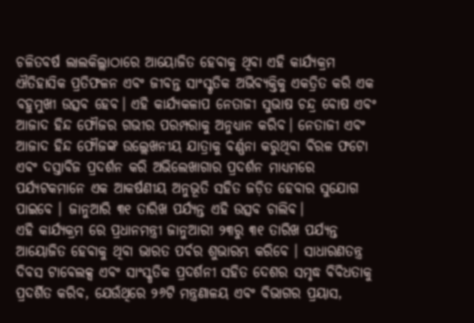ଚଳିତବର୍ଷ ଲାଲକିଲ୍ଲାଠାରେ ଆୟୋଜିତ ହେବାକୁ ଥିବା ଏହି କାର୍ଯ୍ୟକ୍ରମ ଐତିହାସିକ ପ୍ରତିଫଳନ ଏବଂ ଜୀବନ୍ତ ସାଂସ୍କୃତିକ ଅଭିବ୍ୟକ୍ତିକୁ ଏକତ୍ରିତ କରି ଏକ ବହୁମୁଖୀ ଉତ୍ସବ ହେବ। ଏହି କାର୍ଯ୍ୟକଳାପ ନେତାଜୀ ସୁଭାଷ ଚନ୍ଦ୍ର ବୋଷ ଏବଂ ଆଜାଦ ହିନ୍ଦ ଫୌଜର ଗଭୀର ପରମ୍ପରାକୁ ଅନୁଧ୍ୟାନ କରିବ। ନେତାଜୀ ଏବଂ ଆଜାଦ ହିନ୍ଦ ଫୌଜଙ୍କ ଉଲ୍ଲେଖନୀୟ ଯାତ୍ରାକୁ ବର୍ଣ୍ଣନା କରୁଥିବା ବିରଳ ଫଟୋ ଏବଂ ଦସ୍ତାବିଜ ପ୍ରଦର୍ଶନ କରି ଅଭିଲେଖାଗାର ପ୍ରଦର୍ଶନ ମାଧ୍ୟମରେ ପର୍ଯ୍ୟଟକମାନେ ଏକ ଆକର୍ଷଣୀୟ ଅନୁଭୂତି ସହିତ ଜଡ଼ିତ ହେବାର ସୁଯୋଗ ପାଇବେ । ଜାନୁଆରି ୩୧ ତାରିଖ ପର୍ଯ୍ୟନ୍ତ ଏହି ଉତ୍ସବ ଚାଲିବ।
ଏହି କାର୍ଯ୍ୟକ୍ରମ ରେ ପ୍ରଧାନମନ୍ତ୍ରୀ ଜାନୁଆରୀ ୨୩ରୁ ୩୧ ତାରିଖ ପର୍ଯ୍ୟନ୍ତ ଆୟୋଜିତ ହେବାକୁ ଥିବା ଭାରତ ପର୍ବର ଶୁଭାରମ୍ଭ କରିବେ । ସାଧାରଣତନ୍ତ୍ର ଦିବସ ଟାବେଲକ୍ସ ଏବଂ ସାଂସ୍କୃତିକ ପ୍ରଦର୍ଶନୀ ସହିତ ଦେଶର ସମୃଦ୍ଧ ବିବିଧତାକୁ ପ୍ରଦର୍ଶିତ କରିବ, ଯେଉଁଥିରେ ୨୬ଟି ମନ୍ତ୍ରଣାଳୟ ଏବଂ ବିଭାଗର ପ୍ରୟାସ,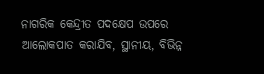ନାଗରିକ କେନ୍ଦ୍ରୀତ ପଦକ୍ଷେପ ଉପରେ ଆଲୋକପାତ କରାଯିବ, ସ୍ଥାନୀୟ, ବିଭିନ୍ନ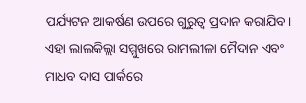ପର୍ଯ୍ୟଟନ ଆକର୍ଷଣ ଉପରେ ଗୁରୁତ୍ବ ପ୍ରଦାନ କରାଯିବ। ଏହା ଲାଲକିଲ୍ଲା ସମ୍ମୁଖରେ ରାମଲୀଳା ମୈଦାନ ଏବଂ ମାଧବ ଦାସ ପାର୍କରେ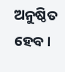ଅନୁଷ୍ଠିତ ହେବ।